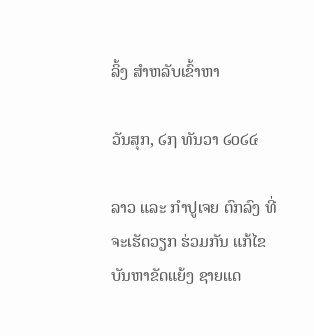ລິ້ງ ສຳຫລັບເຂົ້າຫາ

ວັນສຸກ, ໒໗ ທັນວາ ໒໐໒໔

ລາວ ແລະ ກຳປູເຈຍ ຕົກລົງ ທີ່ຈະເຮັດວຽກ ຮ່ວມກັນ ແກ້ໄຂ ບັນຫາຂັດແຍ້ງ ຊາຍແດ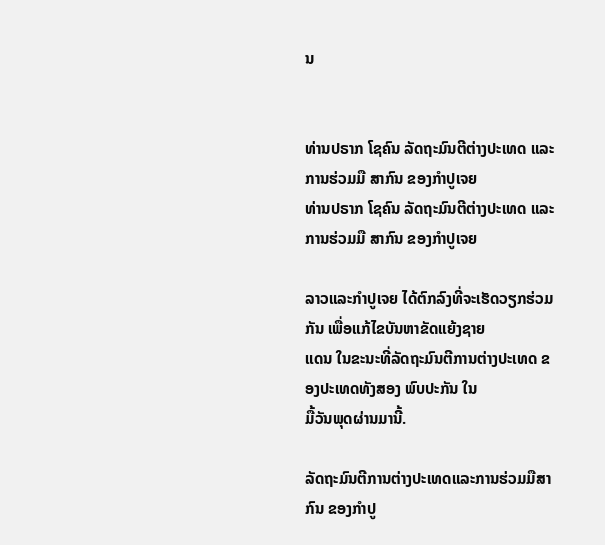ນ


ທ່ານປຣາກ ໂຊຄົນ ລັດຖະມົນຕີຕ່າງປະເທດ ແລະການຮ່ວມມື ສາກົນ ຂອງກຳປູເຈຍ
ທ່ານປຣາກ ໂຊຄົນ ລັດຖະມົນຕີຕ່າງປະເທດ ແລະການຮ່ວມມື ສາກົນ ຂອງກຳປູເຈຍ

ລາວແລະກຳປູເຈຍ ໄດ້ຕົກລົງທີ່ຈະເຮັດວຽກຮ່ວມກັນ ເພື່ອແກ້ໄຂບັນຫາຂັດແຍ້ງຊາຍ
ແດນ ໃນຂະນະທີ່ລັດຖະມົນຕີການຕ່າງປະເທດ ຂອງປະເທດທັງສອງ ພົບປະກັນ ໃນ
ມື້ວັນພຸດຜ່ານມານີ້.

ລັດຖະມົນຕີການຕ່າງປະເທດແລະການຮ່ວມມືສາກົນ ຂອງກຳປູ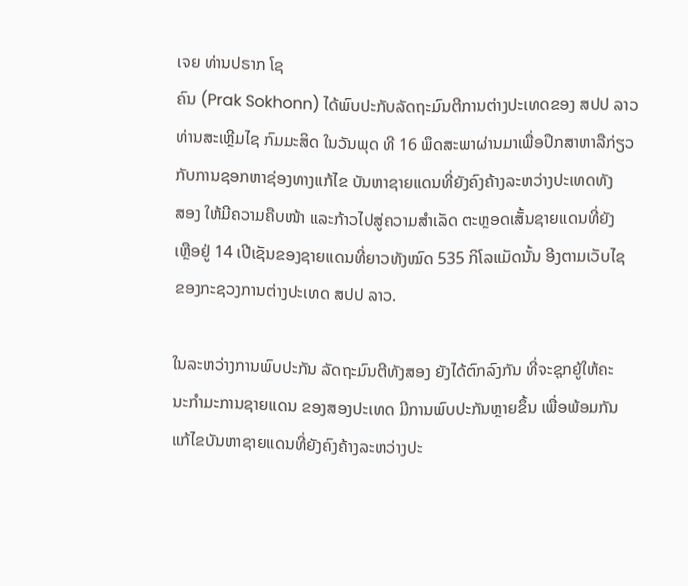ເຈຍ ທ່ານປຣາກ ໂຊ
ຄົນ (Prak Sokhonn) ໄດ້ພົບປະກັບລັດຖະມົນຕີການຕ່າງປະເທດຂອງ ສປປ ລາວ
ທ່ານສະເຫຼີມໄຊ ກົມມະສິດ ໃນວັນພຸດ ທີ 16 ພຶດສະພາຜ່ານມາເພື່ອປຶກສາຫາລືກ່ຽວ
ກັບການຊອກຫາຊ່ອງທາງແກ້ໄຂ ບັນຫາຊາຍແດນທີ່ຍັງຄົງຄ້າງລະຫວ່າງປະເທດທັງ
ສອງ ໃຫ້ມີຄວາມຄືບໜ້າ ແລະກ້າວໄປສູ່ຄວາມສຳເລັດ ຕະຫຼອດເສັ້ນຊາຍແດນທີ່ຍັງ
ເຫຼືອຢູ່ 14 ເປີເຊັນຂອງຊາຍແດນທີ່ຍາວທັງໝົດ 535 ກິໂລແມັດນັ້ນ ອີງຕາມເວັບໄຊ
ຂອງກະຊວງການຕ່າງປະເທດ ສປປ ລາວ.

ໃນລະຫວ່າງການພົບປະກັນ ລັດຖະມົນຕີທັງສອງ ຍັງໄດ້ຕົກລົງກັນ ທີ່ຈະຊຸກຍູ້ໃຫ້ຄະ
ນະກຳມະການຊາຍແດນ ຂອງສອງປະເທດ ມີການພົບປະກັນຫຼາຍຂຶ້ນ ເພື່ອພ້ອມກັນ
ແກ້ໄຂບັນຫາຊາຍແດນທີ່ຍັງຄົງຄ້າງລະຫວ່າງປະ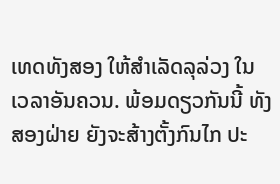ເທດທັງສອງ ໃຫ້ສຳເລັດລຸລ່ວງ ໃນ
ເວລາອັນຄວນ. ພ້ອມດຽວກັນນີ້ ທັງສອງຝ່າຍ ຍັງຈະສ້າງຕັ້ງກົນໄກ ປະ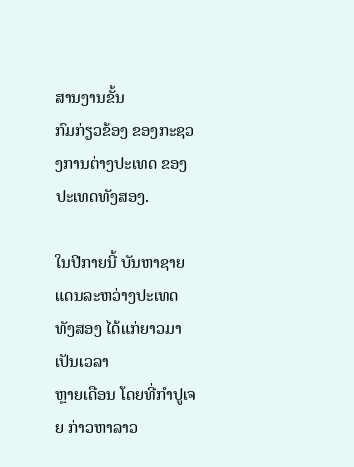ສານງານຂັ້ນ
ກົມກ່ຽວຂ້ອງ ຂອງກະຊວງການຕ່າງປະເທດ ຂອງປະເທດທັງສອງ.

ໃນປີກາຍນີ້ ບັນຫາຊາຍແດນລະຫວ່າງປະເທດທັງສອງ ໄດ້ແກ່ຍາວມາເປັນເວລາ
ຫຼາຍເດືອນ ໂດຍທີ່ກຳປູເຈຍ ກ່າວຫາລາວ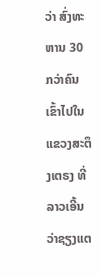ວ່າ ສົ່ງທະຫານ 30 ກວ່າຄົນ ເຂົ້າໄປໃນ
ແຂວງສະຕຶງເຕຣງ ທີ່ລາວເອີ້ນວ່າຊຽງແຕ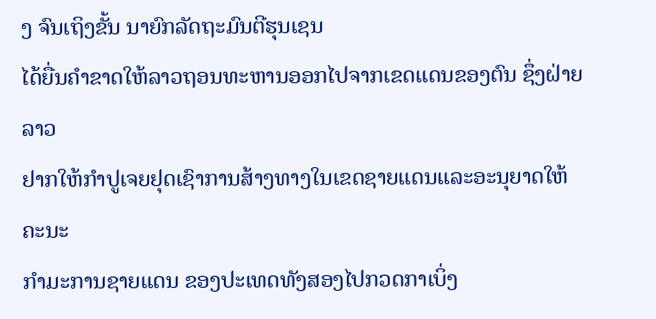ງ ຈົນເຖິງຂັ້ນ ນາຍົກລັດຖະມົນຕີຮຸນເຊນ
ໄດ້ຍື່ນຄຳຂາດໃຫ້ລາວຖອນທະຫານອອກໄປຈາກເຂດແດນຂອງຕົນ ຊຶ່ງຝ່າຍລາວ
ຢາກໃຫ້ກຳປູເຈຍຢຸດເຊົາການສ້າງທາງໃນເຂດຊາຍແດນແລະອະນຸຍາດໃຫ້ຄະນະ
ກຳມະການຊາຍແດນ ຂອງປະເທດທັງສອງໄປກວດກາເບິ່ງ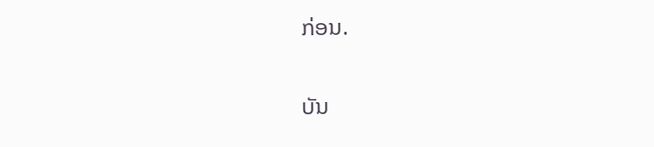ກ່ອນ.

ບັນ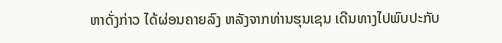ຫາດັ່ງກ່າວ ໄດ້ຜ່ອນຄາຍລົງ ຫລັງຈາກທ່ານຮຸນເຊນ ເດີນທາງໄປພົບປະກັບ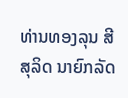ທ່ານທອງລຸນ ສີສຸລິດ ນາຍົກລັດ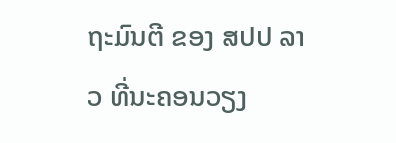ຖະມົນຕີ ຂອງ ສປປ ລາວ ທີ່ນະຄອນວຽງ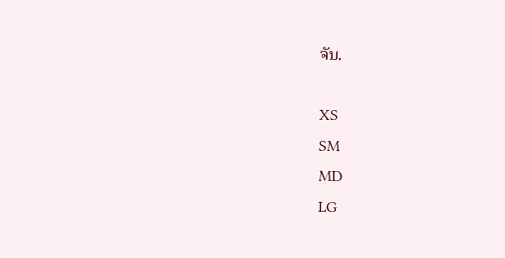ຈັນ.

XS
SM
MD
LG